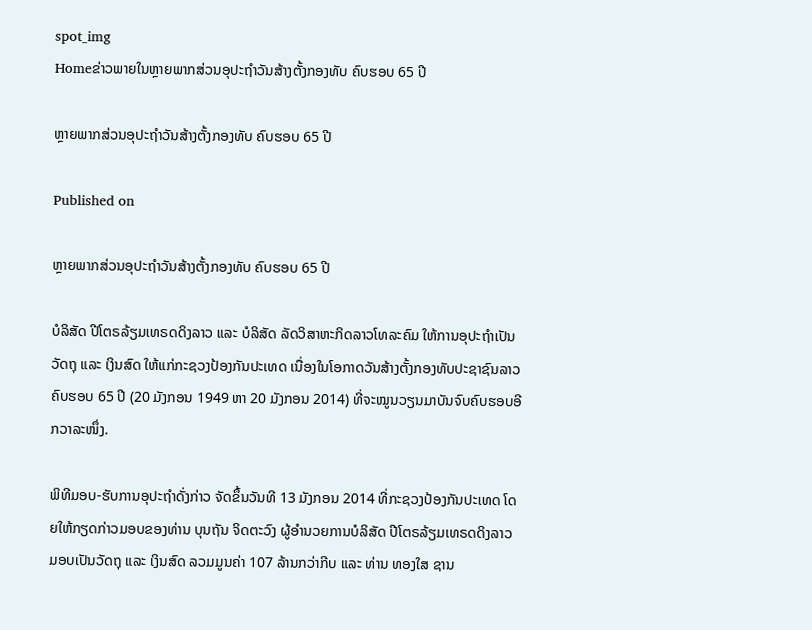spot_img
Homeຂ່າວພາຍໃນຫຼາຍພາກສ່ວນອຸປະຖຳວັນສ້າງຕັ້ງກອງທັບ ຄົບຮອບ 65 ປີ

ຫຼາຍພາກສ່ວນອຸປະຖຳວັນສ້າງຕັ້ງກອງທັບ ຄົບຮອບ 65 ປີ

Published on

ຫຼາຍພາກສ່ວນອຸປະຖຳວັນສ້າງຕັ້ງກອງທັບ ຄົບຮອບ 65 ປີ

ບໍລິສັດ ປີໂຕຣລ້ຽມເທຣດດິງລາວ ແລະ ບໍລິສັດ ລັດວິສາຫະກິດລາວໂທລະຄົມ ໃຫ້ການອຸປະຖຳເປັນວັດຖຸ ແລະ ເງິນສົດ ໃຫ້ແກ່ກະຊວງປ້ອງກັນປະເທດ ເນື່ອງໃນໂອກາດວັນສ້າງຕັ້ງກອງທັບປະຊາຊົນລາວ ຄົບຮອບ 65 ປີ (20 ມັງກອນ 1949 ຫາ 20 ມັງກອນ 2014) ທີ່ຈະໝູນວຽນມາບັນຈົບຄົບຮອບອີກວາລະໜຶ່ງ.

ພິທີມອບ-ຮັບການອຸປະຖຳດັ່ງກ່າວ ຈັດຂຶ້ນວັນທີ 13 ມັງກອນ 2014 ທີ່ກະຊວງປ້ອງກັນປະເທດ ໂດຍໃຫ້ກຽດກ່າວມອບຂອງທ່ານ ບຸນຖັນ ຈິດຕະວົງ ຜູ້ອຳນວຍການບໍລິສັດ ປີໂຕຣລ້ຽມເທຣດດິງລາວ ມອບເປັນວັດຖຸ ແລະ ເງິນສົດ ລວມມູນຄ່າ 107 ລ້ານກວ່າກີບ ແລະ ທ່ານ ທອງໃສ ຊານ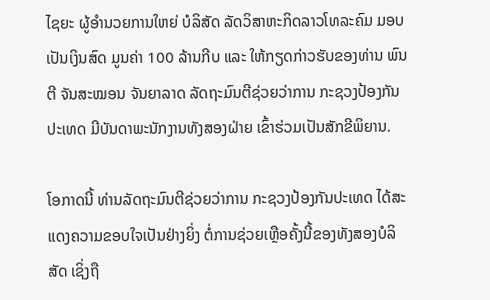ໄຊຍະ ຜູ້ອຳນວຍການໃຫຍ່ ບໍລິສັດ ລັດວິສາຫະກິດລາວໂທລະຄົມ ມອບເປັນເງິນສົດ ມູນຄ່າ 100 ລ້ານກີບ ແລະ ໃຫ້ກຽດກ່າວຮັບຂອງທ່ານ ພົນຕີ ຈັນສະໝອນ ຈັນຍາລາດ ລັດຖະມົນຕີຊ່ວຍວ່າການ ກະຊວງປ້ອງກັນປະເທດ ມີບັນດາພະນັກງານທັງສອງຝ່າຍ ເຂົ້າຮ່ວມເປັນສັກຂີພິຍານ.

ໂອກາດນີ້ ທ່ານລັດຖະມົນຕີຊ່ວຍວ່າການ ກະຊວງປ້ອງກັນປະເທດ ໄດ້ສະແດງຄວາມຂອບໃຈເປັນຢ່າງຍິ່ງ ຕໍ່ການຊ່ວຍເຫຼືອຄັ້ງນີ້ຂອງທັງສອງບໍລິສັດ ເຊິ່ງຖື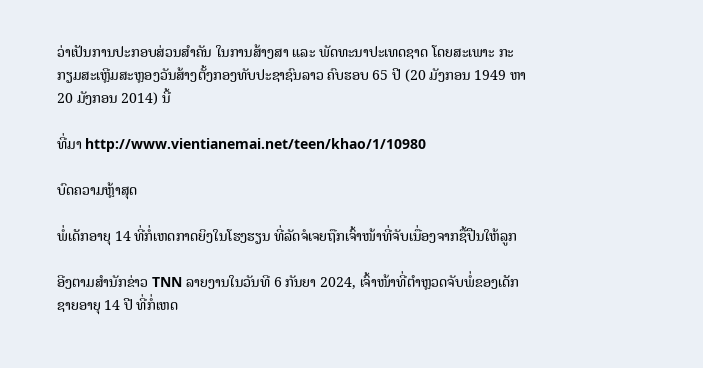ວ່າເປັນການປະກອບສ່ວນສຳຄັນ ໃນການສ້າງສາ ແລະ ພັດທະນາປະເທດຊາດ ໂດຍສະເພາະ ກະກຽມສະເຫຼີມສະຫຼອງວັນສ້າງຕັ້ງກອງທັບປະຊາຊົນລາວ ຄົບຮອບ 65 ປີ (20 ມັງກອນ 1949 ຫາ 20 ມັງກອນ 2014) ນີ້

ທີ່ມາ http://www.vientianemai.net/teen/khao/1/10980

ບົດຄວາມຫຼ້າສຸດ

ພໍ່ເດັກອາຍຸ 14 ທີ່ກໍ່ເຫດກາດຍິງໃນໂຮງຮຽນ ທີ່ລັດຈໍເຈຍຖືກເຈົ້າໜ້າທີ່ຈັບເນື່ອງຈາກຊື້ປືນໃຫ້ລູກ

ອີງຕາມສຳນັກຂ່າວ TNN ລາຍງານໃນວັນທີ 6 ກັນຍາ 2024, ເຈົ້າໜ້າທີ່ຕຳຫຼວດຈັບພໍ່ຂອງເດັກຊາຍອາຍຸ 14 ປີ ທີ່ກໍ່ເຫດ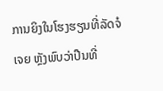ການຍິງໃນໂຮງຮຽນທີ່ລັດຈໍເຈຍ ຫຼັງພົບວ່າປືນທີ່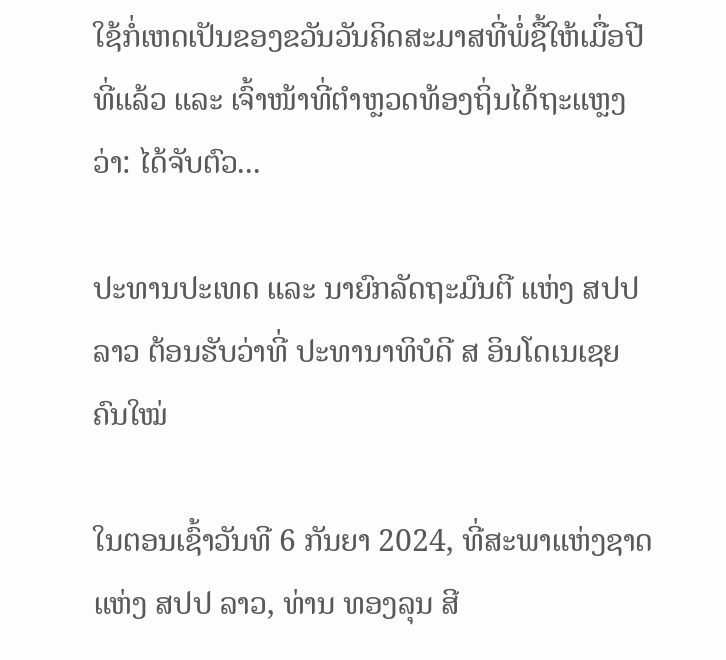ໃຊ້ກໍ່ເຫດເປັນຂອງຂວັນວັນຄິດສະມາສທີ່ພໍ່ຊື້ໃຫ້ເມື່ອປີທີ່ແລ້ວ ແລະ ເຈົ້າໜ້າທີ່ຕຳຫຼວດທ້ອງຖິ່ນໄດ້ຖະແຫຼງວ່າ: ໄດ້ຈັບຕົວ...

ປະທານປະເທດ ແລະ ນາຍົກລັດຖະມົນຕີ ແຫ່ງ ສປປ ລາວ ຕ້ອນຮັບວ່າທີ່ ປະທານາທິບໍດີ ສ ອິນໂດເນເຊຍ ຄົນໃໝ່

ໃນຕອນເຊົ້າວັນທີ 6 ກັນຍາ 2024, ທີ່ສະພາແຫ່ງຊາດ ແຫ່ງ ສປປ ລາວ, ທ່ານ ທອງລຸນ ສີ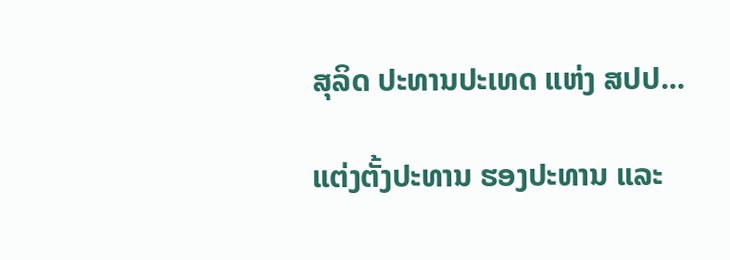ສຸລິດ ປະທານປະເທດ ແຫ່ງ ສປປ...

ແຕ່ງຕັ້ງປະທານ ຮອງປະທານ ແລະ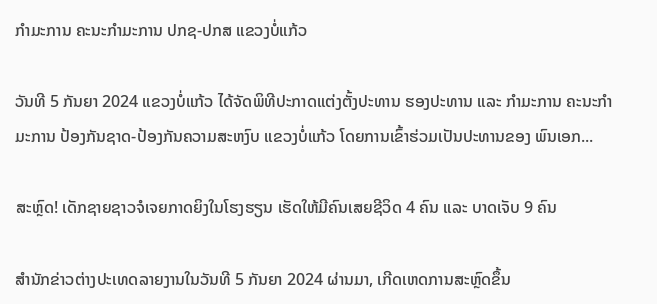ກຳມະການ ຄະນະກຳມະການ ປກຊ-ປກສ ແຂວງບໍ່ແກ້ວ

ວັນທີ 5 ກັນຍາ 2024 ແຂວງບໍ່ແກ້ວ ໄດ້ຈັດພິທີປະກາດແຕ່ງຕັ້ງປະທານ ຮອງປະທານ ແລະ ກຳມະການ ຄະນະກຳມະການ ປ້ອງກັນຊາດ-ປ້ອງກັນຄວາມສະຫງົບ ແຂວງບໍ່ແກ້ວ ໂດຍການເຂົ້າຮ່ວມເປັນປະທານຂອງ ພົນເອກ...

ສະຫຼົດ! ເດັກຊາຍຊາວຈໍເຈຍກາດຍິງໃນໂຮງຮຽນ ເຮັດໃຫ້ມີຄົນເສຍຊີວິດ 4 ຄົນ ແລະ ບາດເຈັບ 9 ຄົນ

ສຳນັກຂ່າວຕ່າງປະເທດລາຍງານໃນວັນທີ 5 ກັນຍາ 2024 ຜ່ານມາ, ເກີດເຫດການສະຫຼົດຂຶ້ນ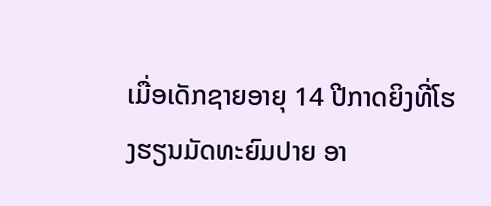ເມື່ອເດັກຊາຍອາຍຸ 14 ປີກາດຍິງທີ່ໂຮງຮຽນມັດທະຍົມປາຍ ອາ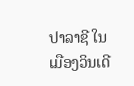ປາລາຊີ ໃນເມືອງວິນເດີ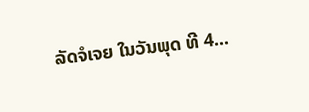ລັດຈໍເຈຍ ໃນວັນພຸດ ທີ 4...